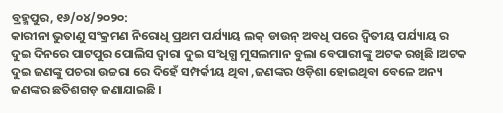ବ୍ରହ୍ମପୁର, ୧୬/୦୪/୨୦୨୦:
କାରୀନା ଭୁତାଣୁ ସଂକ୍ରମଣ ନିରୋଧି ପ୍ରଥମ ପର୍ଯ୍ୟାୟ ଲକ୍ ଡାଉନ୍ ଅବଧି ପରେ ଦ୍ୱିତୀୟ ପର୍ଯ୍ୟାୟ ର ଦୁଇ ଦିନରେ ପାଟପୁର ପୋଲିସ ଦ୍ଵାରା ଦୁଇ ସଂଧିଗ୍ଧ ମୁସଲମାନ ବୁଲା ବେପାରୀଙ୍କୁ ଅଟକ ରଖିଛି ।ଅଟକ ଦୁଇ ଜଣଙ୍କୁ ପଚରା ଉଚ୍ଚରା ରେ ଦିହେଁ ସମ୍ପର୍କୀୟ ଥିବା ,ଜଣଙ୍କର ଓଡ଼ିଶା ହୋଇଥିବା ବେଳେ ଅନ୍ୟ ଜଣଙ୍କର ଛତିଶଗଡ଼ ଜଣାଯାଇଛି ।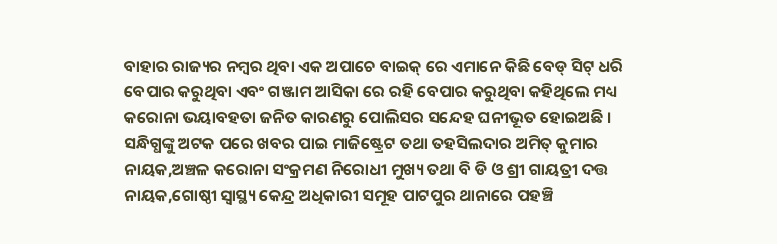ବାହାର ରାଜ୍ୟର ନମ୍ବର ଥିବା ଏକ ଅପାଚେ ବାଇକ୍ ରେ ଏମାନେ କିଛି ବେଡ୍ ସିଟ୍ ଧରି ବେପାର କରୁଥିବା ଏବଂ ଗଞ୍ଜାମ ଆସିକା ରେ ରହି ବେପାର କରୁଥିବା କହିଥିଲେ ମଧ୍ୟ କରୋନା ଭୟାବହତା ଜନିତ କାରଣରୁ ପୋଲିସର ସନ୍ଦେହ ଘନୀଭୂତ ହୋଇଅଛି ।
ସନ୍ଧିଗ୍ଧଙ୍କୁ ଅଟକ ପରେ ଖବର ପାଇ ମାଜିଷ୍ଟ୍ରେଟ ତଥା ତହସିଲଦାର ଅମିତ୍ କୁମାର ନାୟକ,ଅଞ୍ଚଳ କରୋନା ସଂକ୍ରମଣ ନିରୋଧୀ ମୁଖ୍ୟ ତଥା ବି ଡି ଓ ଶ୍ରୀ ଗାୟତ୍ରୀ ଦତ୍ତ ନାୟକ,ଗୋଷ୍ଠୀ ସ୍ବାସ୍ଥ୍ୟ କେନ୍ଦ୍ର ଅଧିକାରୀ ସମୂହ ପାଟପୁର ଥାନାରେ ପହଞ୍ଚି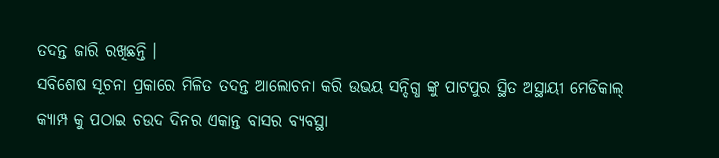ତଦନ୍ତ ଜାରି ରଖିଛନ୍ତି ।
ସବିଶେଷ ସୂଚନା ପ୍ରକାରେ ମିଳିତ ତଦନ୍ତ ଆଲୋଚନା କରି ଉଭୟ ସନ୍ଦିଗ୍ଧ ଙ୍କୁ ପାଟପୁର ସ୍ଥିତ ଅସ୍ଥାୟୀ ମେଡିକାଲ୍ କ୍ୟାମ୍ପ କୁ ପଠାଇ ଚଉଦ ଦିନର ଏକାନ୍ତ ବାସର ବ୍ୟବସ୍ଥା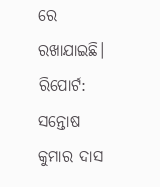ରେ ରଖାଯାଇଛି।
ରିପୋର୍ଟ: ସନ୍ତୋଷ କୁମାର ଦାସ